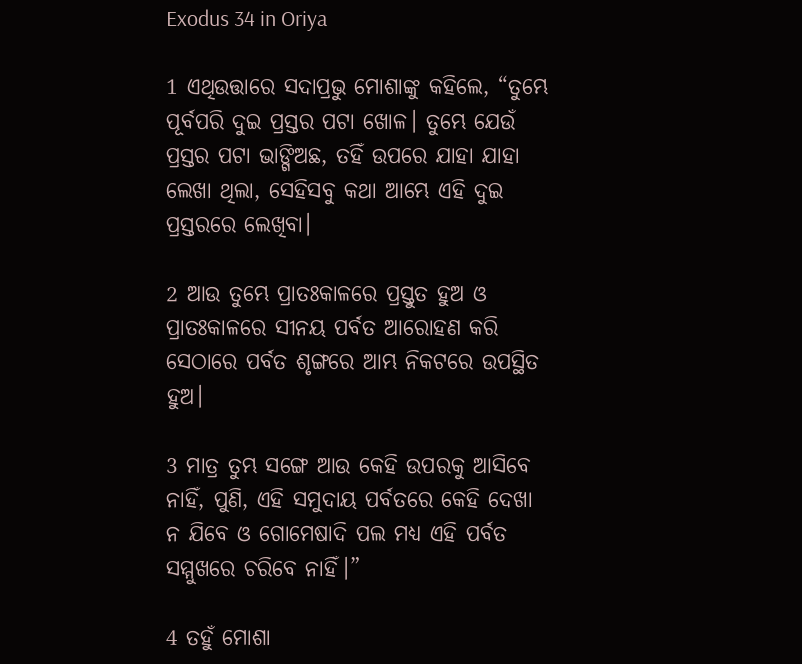Exodus 34 in Oriya

1 ଏଥିଉତ୍ତାରେ ସଦାପ୍ରଭୁ ମୋଶାଙ୍କୁ କହିଲେ, “ତୁମ୍ଭେ ପୂର୍ବପରି ଦୁଇ ପ୍ରସ୍ତର ପଟା ଖୋଳ। ତୁମ୍ଭେ ଯେଉଁ ପ୍ରସ୍ତର ପଟା ଭାଙ୍ଗିଅଛ, ତହିଁ ଉପରେ ଯାହା ଯାହା ଲେଖା ଥିଲା, ସେହିସବୁ କଥା ଆମ୍ଭେ ଏହି ଦୁଇ ପ୍ରସ୍ତରରେ ଲେଖିବା।

2 ଆଉ ତୁମ୍ଭେ ପ୍ରାତଃକାଳରେ ପ୍ରସ୍ତୁତ ହୁଅ ଓ ପ୍ରାତଃକାଳରେ ସୀନୟ ପର୍ବତ ଆରୋହଣ କରି ସେଠାରେ ପର୍ବତ ଶୃଙ୍ଗରେ ଆମ୍ଭ ନିକଟରେ ଉପସ୍ଥିତ ହୁଅ।

3 ମାତ୍ର ତୁମ୍ଭ ସଙ୍ଗେ ଆଉ କେହି ଉପରକୁ ଆସିବେ ନାହିଁ, ପୁଣି, ଏହି ସମୁଦାୟ ପର୍ବତରେ କେହି ଦେଖା ନ ଯିବେ ଓ ଗୋମେଷାଦି ପଲ ମଧ୍ୟ ଏହି ପର୍ବତ ସମ୍ମୁଖରେ ଚରିବେ ନାହିଁ।”

4 ତହୁଁ ମୋଶା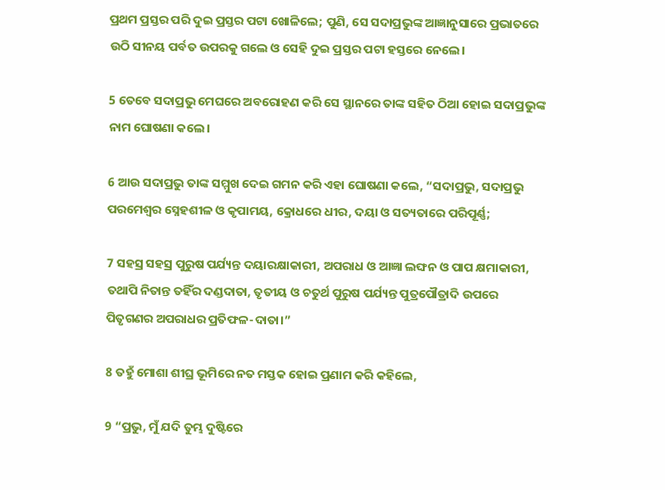ପ୍ରଥମ ପ୍ରସ୍ତର ପରି ଦୁଇ ପ୍ରସ୍ତର ପଟା ଖୋଳିଲେ; ପୁଣି, ସେ ସଦାପ୍ରଭୁଙ୍କ ଆଜ୍ଞାନୁସାରେ ପ୍ରଭାତରେ ଉଠି ସୀନୟ ପର୍ବତ ଉପରକୁ ଗଲେ ଓ ସେହି ଦୁଇ ପ୍ରସ୍ତର ପଟା ହସ୍ତରେ ନେଲେ।

5 ତେବେ ସଦାପ୍ରଭୁ ମେଘରେ ଅବରୋହଣ କରି ସେ ସ୍ଥାନରେ ତାଙ୍କ ସହିତ ଠିଆ ହୋଇ ସଦାପ୍ରଭୁଙ୍କ ନାମ ଘୋଷଣା କଲେ।

6 ଆଉ ସଦାପ୍ରଭୁ ତାଙ୍କ ସମ୍ମୁଖ ଦେଇ ଗମନ କରି ଏହା ଘୋଷଣା କଲେ, “ସଦାପ୍ରଭୁ, ସଦାପ୍ରଭୁ ପରମେଶ୍ୱର ସ୍ନେହଶୀଳ ଓ କୃପାମୟ, କ୍ରୋଧରେ ଧୀର, ଦୟା ଓ ସତ୍ୟତାରେ ପରିପୂର୍ଣ୍ଣ;

7 ସହସ୍ର ସହସ୍ର ପୁରୁଷ ପର୍ଯ୍ୟନ୍ତ ଦୟାରକ୍ଷାକାରୀ, ଅପରାଧ ଓ ଆଜ୍ଞା ଲଙ୍ଘନ ଓ ପାପ କ୍ଷମାକାରୀ, ତଥାପି ନିତାନ୍ତ ତହିଁର ଦଣ୍ଡଦାତା, ତୃତୀୟ ଓ ଚତୁର୍ଥ ପୁରୁଷ ପର୍ଯ୍ୟନ୍ତ ପୁତ୍ରପୌତ୍ରାଦି ଉପରେ ପିତୃଗଣର ଅପରାଧର ପ୍ରତିଫଳ-ଦାତା।”

8 ତହୁଁ ମୋଶା ଶୀଘ୍ର ଭୂମିରେ ନତ ମସ୍ତକ ହୋଇ ପ୍ରଣାମ କରି କହିଲେ,

9 “ପ୍ରଭୁ, ମୁଁ ଯଦି ତୁମ୍ଭ ଦୁଷ୍ଟିରେ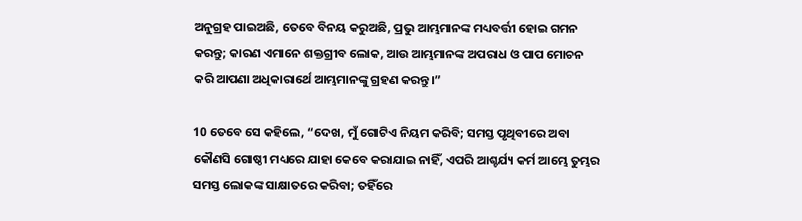ଅନୁଗ୍ରହ ପାଇଅଛି, ତେବେ ବିନୟ କରୁଅଛି, ପ୍ରଭୁ ଆମ୍ଭମାନଙ୍କ ମଧ୍ୟବର୍ତ୍ତୀ ହୋଇ ଗମନ କରନ୍ତୁ; କାରଣ ଏମାନେ ଶକ୍ତଗ୍ରୀବ ଲୋକ, ଆଉ ଆମ୍ଭମାନଙ୍କ ଅପରାଧ ଓ ପାପ ମୋଚନ କରି ଆପଣା ଅଧିକାରାର୍ଥେ ଆମ୍ଭମାନଙ୍କୁ ଗ୍ରହଣ କରନ୍ତୁ।”

10 ତେବେ ସେ କହିଲେ, “ଦେଖ, ମୁଁ ଗୋଟିଏ ନିୟମ କରିବି; ସମସ୍ତ ପୃଥିବୀରେ ଅବା କୌଣସି ଗୋଷ୍ଠୀ ମଧ୍ୟରେ ଯାହା କେବେ କରାଯାଇ ନାହିଁ, ଏପରି ଆଶ୍ଚର୍ଯ୍ୟ କର୍ମ ଆମ୍ଭେ ତୁମ୍ଭର ସମସ୍ତ ଲୋକଙ୍କ ସାକ୍ଷାତରେ କରିବା; ତହିଁରେ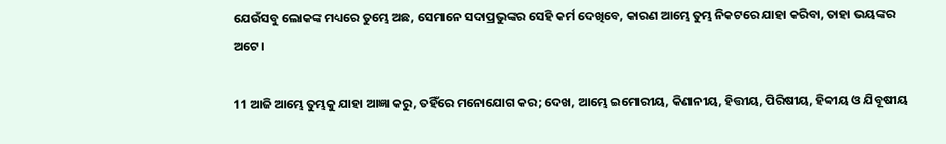ଯେଉଁସବୁ ଲୋକଙ୍କ ମଧ୍ୟରେ ତୁମ୍ଭେ ଅଛ, ସେମାନେ ସଦାପ୍ରଭୁଙ୍କର ସେହି କର୍ମ ଦେଖିବେ, କାରଣ ଆମ୍ଭେ ତୁମ୍ଭ ନିକଟରେ ଯାହା କରିବା, ତାହା ଭୟଙ୍କର ଅଟେ।

11 ଆଜି ଆମ୍ଭେ ତୁମ୍ଭକୁ ଯାହା ଆଜ୍ଞା କରୁ, ତହିଁରେ ମନୋଯୋଗ କର; ଦେଖ, ଆମ୍ଭେ ଇମୋରୀୟ, କିଣାନୀୟ, ହିତ୍ତୀୟ, ପିରିଷୀୟ, ହିବ୍ବୀୟ ଓ ଯିବୂଷୀୟ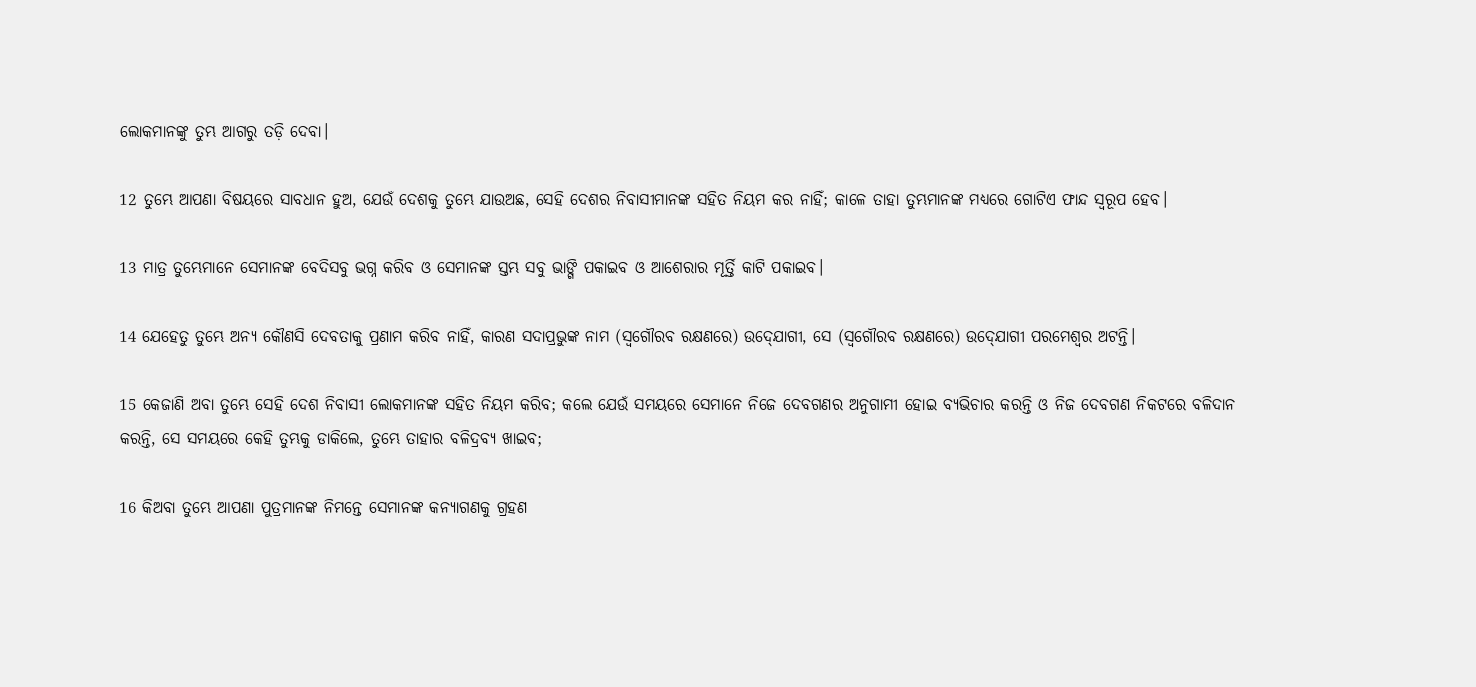ଲୋକମାନଙ୍କୁ ତୁମ୍ଭ ଆଗରୁ ତଡ଼ି ଦେବା।

12 ତୁମ୍ଭେ ଆପଣା ବିଷୟରେ ସାବଧାନ ହୁଅ, ଯେଉଁ ଦେଶକୁ ତୁମ୍ଭେ ଯାଉଅଛ, ସେହି ଦେଶର ନିବାସୀମାନଙ୍କ ସହିତ ନିୟମ କର ନାହିଁ; କାଳେ ତାହା ତୁମ୍ଭମାନଙ୍କ ମଧ୍ୟରେ ଗୋଟିଏ ଫାନ୍ଦ ସ୍ୱରୂପ ହେବ।

13 ମାତ୍ର ତୁମ୍ଭେମାନେ ସେମାନଙ୍କ ବେଦିସବୁ ଭଗ୍ନ କରିବ ଓ ସେମାନଙ୍କ ସ୍ତମ୍ଭ ସବୁ ଭାଙ୍ଗି ପକାଇବ ଓ ଆଶେରାର ମୂର୍ତ୍ତି କାଟି ପକାଇବ।

14 ଯେହେତୁ ତୁମ୍ଭେ ଅନ୍ୟ କୌଣସି ଦେବତାକୁ ପ୍ରଣାମ କରିବ ନାହିଁ, କାରଣ ସଦାପ୍ରଭୁଙ୍କ ନାମ (ସ୍ୱଗୌରବ ରକ୍ଷଣରେ) ଉଦ୍‍ଯୋଗୀ, ସେ (ସ୍ୱଗୌରବ ରକ୍ଷଣରେ) ଉଦ୍‍ଯୋଗୀ ପରମେଶ୍ୱର ଅଟନ୍ତି।

15 କେଜାଣି ଅବା ତୁମ୍ଭେ ସେହି ଦେଶ ନିବାସୀ ଲୋକମାନଙ୍କ ସହିତ ନିୟମ କରିବ; କଲେ ଯେଉଁ ସମୟରେ ସେମାନେ ନିଜେ ଦେବଗଣର ଅନୁଗାମୀ ହୋଇ ବ୍ୟଭିଚାର କରନ୍ତି ଓ ନିଜ ଦେବଗଣ ନିକଟରେ ବଳିଦାନ କରନ୍ତି, ସେ ସମୟରେ କେହି ତୁମ୍ଭକୁ ଡାକିଲେ, ତୁମ୍ଭେ ତାହାର ବଳିଦ୍ରବ୍ୟ ଖାଇବ;

16 କିଅବା ତୁମ୍ଭେ ଆପଣା ପୁତ୍ରମାନଙ୍କ ନିମନ୍ତେ ସେମାନଙ୍କ କନ୍ୟାଗଣକୁ ଗ୍ରହଣ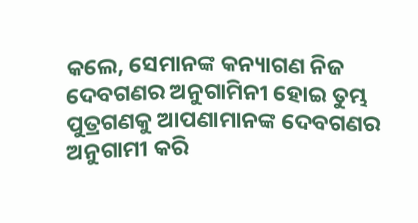କଲେ, ସେମାନଙ୍କ କନ୍ୟାଗଣ ନିଜ ଦେବଗଣର ଅନୁଗାମିନୀ ହୋଇ ତୁମ୍ଭ ପୁତ୍ରଗଣକୁ ଆପଣାମାନଙ୍କ ଦେବଗଣର ଅନୁଗାମୀ କରି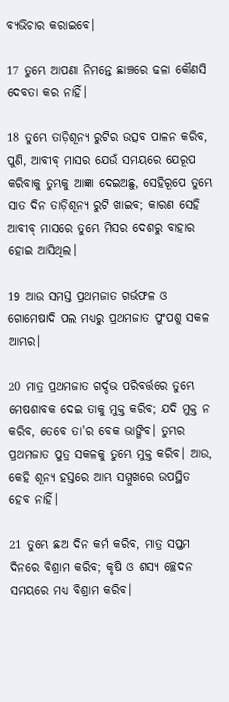ବ୍ୟଭିଚାର କରାଇବେ।

17 ତୁମ୍ଭେ ଆପଣା ନିମନ୍ତେ ଛାଞ୍ଚରେ ଢଳା କୌଣସି ଦେବତା କର ନାହିଁ।

18 ତୁମ୍ଭେ ତାଡ଼ିଶୂନ୍ୟ ରୁଟିର ଉତ୍ସବ ପାଳନ କରିବ, ପୁଣି, ଆବୀବ୍‍ ମାସର ଯେଉଁ ସମୟରେ ଯେରୂପ କରିବାକୁ ତୁମ୍ଭକୁ ଆଜ୍ଞା ଦେଇଅଛୁ, ସେହିରୂପେ ତୁମ୍ଭେ ସାତ ଦିନ ତାଡ଼ିଶୂନ୍ୟ ରୁଟି ଖାଇବ; କାରଣ ସେହି ଆବୀବ୍‍ ମାସରେ ତୁମ୍ଭେ ମିସର ଦେଶରୁ ବାହାର ହୋଇ ଆସିଥିଲ।

19 ଆଉ ସମସ୍ତ ପ୍ରଥମଜାତ ଗର୍ଭଫଳ ଓ ଗୋମେଷାଦି ପଲ ମଧ୍ୟରୁ ପ୍ରଥମଜାତ ପୁଂପଶୁ ସକଳ ଆମ୍ଭର।

20 ମାତ୍ର ପ୍ରଥମଜାତ ଗର୍ଦ୍ଦଭ ପରିବର୍ତ୍ତରେ ତୁମ୍ଭେ ମେଷଶାବକ ଦେଇ ତାକୁ ମୁକ୍ତ କରିବ; ଯଦି ମୁକ୍ତ ନ କରିବ, ତେବେ ତା'ର ବେକ ଭାଙ୍ଗିବ। ତୁମ୍ଭର ପ୍ରଥମଜାତ ପୁତ୍ର ସକଳକୁ ତୁମ୍ଭେ ମୁକ୍ତ କରିବ। ଆଉ, କେହି ଶୂନ୍ୟ ହସ୍ତରେ ଆମ୍ଭ ସମ୍ମୁଖରେ ଉପସ୍ଥିତ ହେବ ନାହିଁ।

21 ତୁମ୍ଭେ ଛଅ ଦିନ କର୍ମ କରିବ, ମାତ୍ର ସପ୍ତମ ଦିନରେ ବିଶ୍ରାମ କରିବ; କୃଷି ଓ ଶସ୍ୟ ଚ୍ଛେଦନ ସମୟରେ ମଧ୍ୟ ବିଶ୍ରାମ କରିବ।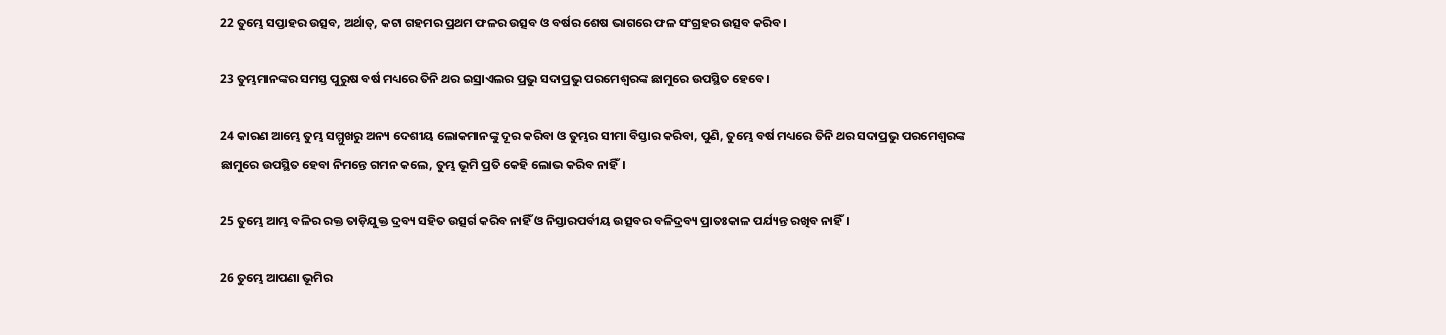22 ତୁମ୍ଭେ ସପ୍ତାହର ଉତ୍ସବ, ଅର୍ଥାତ୍‍, କଟା ଗହମର ପ୍ରଥମ ଫଳର ଉତ୍ସବ ଓ ବର୍ଷର ଶେଷ ଭାଗରେ ଫଳ ସଂଗ୍ରହର ଉତ୍ସବ କରିବ।

23 ତୁମ୍ଭମାନଙ୍କର ସମସ୍ତ ପୁରୁଷ ବର୍ଷ ମଧ୍ୟରେ ତିନି ଥର ଇସ୍ରାଏଲର ପ୍ରଭୁ ସଦାପ୍ରଭୁ ପରମେଶ୍ୱରଙ୍କ ଛାମୁରେ ଉପସ୍ଥିତ ହେବେ।

24 କାରଣ ଆମ୍ଭେ ତୁମ୍ଭ ସମ୍ମୁଖରୁ ଅନ୍ୟ ଦେଶୀୟ ଲୋକମାନଙ୍କୁ ଦୂର କରିବା ଓ ତୁମ୍ଭର ସୀମା ବିସ୍ତାର କରିବା, ପୁଣି, ତୁମ୍ଭେ ବର୍ଷ ମଧ୍ୟରେ ତିନି ଥର ସଦାପ୍ରଭୁ ପରମେଶ୍ୱରଙ୍କ ଛାମୁରେ ଉପସ୍ଥିତ ହେବା ନିମନ୍ତେ ଗମନ କଲେ, ତୁମ୍ଭ ଭୂମି ପ୍ରତି କେହି ଲୋଭ କରିବ ନାହିଁ।

25 ତୁମ୍ଭେ ଆମ୍ଭ ବଳିର ରକ୍ତ ତାଡ଼ିଯୁକ୍ତ ଦ୍ରବ୍ୟ ସହିତ ଉତ୍ସର୍ଗ କରିବ ନାହିଁ ଓ ନିସ୍ତାରପର୍ବୀୟ ଉତ୍ସବର ବଳିଦ୍ରବ୍ୟ ପ୍ରାତଃକାଳ ପର୍ଯ୍ୟନ୍ତ ରଖିବ ନାହିଁ।

26 ତୁମ୍ଭେ ଆପଣା ଭୂମିର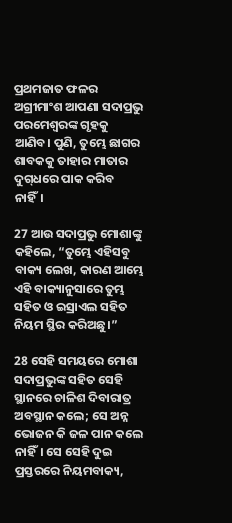ପ୍ରଥମଜାତ ଫଳର ଅଗ୍ରୀମାଂଶ ଆପଣା ସଦାପ୍ରଭୁ ପରମେଶ୍ୱରଙ୍କ ଗୃହକୁ ଆଣିବ। ପୁଣି, ତୁମ୍ଭେ ଛାଗର ଶାବକକୁ ତାହାର ମାତାର ଦୁଗ୍‍ଧରେ ପାକ କରିବ ନାହିଁ।

27 ଆଉ ସଦାପ୍ରଭୁ ମୋଶାଙ୍କୁ କହିଲେ, “ତୁମ୍ଭେ ଏହିସବୁ ବାକ୍ୟ ଲେଖ, କାରଣ ଆମ୍ଭେ ଏହି ବାକ୍ୟାନୁସାରେ ତୁମ୍ଭ ସହିତ ଓ ଇସ୍ରାଏଲ ସହିତ ନିୟମ ସ୍ଥିର କରିଅଛୁ।”

28 ସେହି ସମୟରେ ମୋଶା ସଦାପ୍ରଭୁଙ୍କ ସହିତ ସେହି ସ୍ଥାନରେ ଚାଳିଶ ଦିବାରାତ୍ର ଅବସ୍ଥାନ କଲେ; ସେ ଅନ୍ନ ଭୋଜନ କି ଜଳ ପାନ କଲେ ନାହିଁ। ସେ ସେହି ଦୁଇ ପ୍ରସ୍ତରରେ ନିୟମବାକ୍ୟ,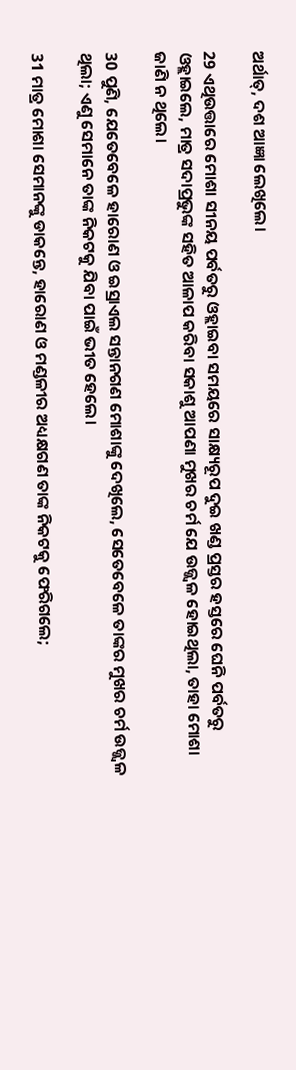ଅର୍ଥାତ୍‍, ଦଶ ଆଜ୍ଞା ଲେଖିଲେ।

29 ଏଥିଉତ୍ତାରେ ମୋଶା ସୀନୟ ପର୍ବତରୁ ଓହ୍ଲାଇବା ସମୟରେ ସାକ୍ଷ୍ୟରୂପ ଦୁଇ ଖଣ୍ଡ ପ୍ରସ୍ତର ହସ୍ତରେ ଘେନି ପର୍ବତରୁ ଓହ୍ଲାଇଲେ, ମାତ୍ର ସଦାପ୍ରଭୁଙ୍କ ସହିତ ଆଳାପ କରିବା ସକାଶୁ ଆପଣା ମୁଖର ଚର୍ମ ଯେ ଉଜ୍ଜ୍ୱଳ ହୋଇଥିଲା, ତାହା ମୋଶା ଜାଣି ନ ଥିଲେ।

30 ପୁଣି, ଯେତେବେଳେ ହାରୋଣ ଓ ଇସ୍ରାଏଲ ସନ୍ତାନଗଣ ମୋଶାଙ୍କୁ ଦେଖିଲେ, ସେତେବେଳେ ତାଙ୍କର ମୁଖର ଚର୍ମ ଉଜ୍ଜ୍ୱଳ ଥିଲା; ଏଣୁ ସେମାନେ ତାଙ୍କ ନିକଟକୁ ଯିବା ପାଇଁ ଭୀତ ହେଲେ।

31 ମାତ୍ର ମୋଶା ସେମାନଙ୍କୁ ଡାକନ୍ତେ, ହାରୋଣ ଓ ମଣ୍ଡଳୀର ଅଧ୍ୟକ୍ଷଗଣ ତାଙ୍କ ନିକଟକୁ ଫେରିଗଲେ;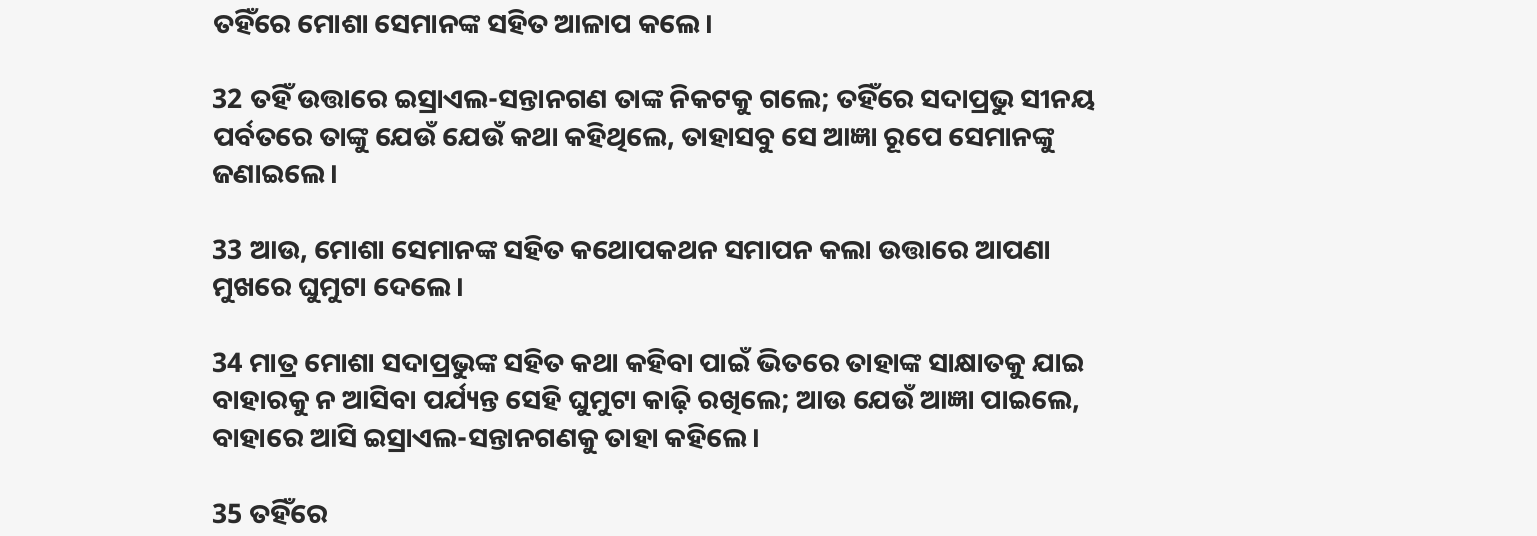ତହିଁରେ ମୋଶା ସେମାନଙ୍କ ସହିତ ଆଳାପ କଲେ।

32 ତହିଁ ଉତ୍ତାରେ ଇସ୍ରାଏଲ-ସନ୍ତାନଗଣ ତାଙ୍କ ନିକଟକୁ ଗଲେ; ତହିଁରେ ସଦାପ୍ରଭୁ ସୀନୟ ପର୍ବତରେ ତାଙ୍କୁ ଯେଉଁ ଯେଉଁ କଥା କହିଥିଲେ, ତାହାସବୁ ସେ ଆଜ୍ଞା ରୂପେ ସେମାନଙ୍କୁ ଜଣାଇଲେ।

33 ଆଉ, ମୋଶା ସେମାନଙ୍କ ସହିତ କଥୋପକଥନ ସମାପନ କଲା ଉତ୍ତାରେ ଆପଣା ମୁଖରେ ଘୁମୁଟା ଦେଲେ।

34 ମାତ୍ର ମୋଶା ସଦାପ୍ରଭୁଙ୍କ ସହିତ କଥା କହିବା ପାଇଁ ଭିତରେ ତାହାଙ୍କ ସାକ୍ଷାତକୁ ଯାଇ ବାହାରକୁ ନ ଆସିବା ପର୍ଯ୍ୟନ୍ତ ସେହି ଘୁମୁଟା କାଢ଼ି ରଖିଲେ; ଆଉ ଯେଉଁ ଆଜ୍ଞା ପାଇଲେ, ବାହାରେ ଆସି ଇସ୍ରାଏଲ-ସନ୍ତାନଗଣକୁ ତାହା କହିଲେ।

35 ତହିଁରେ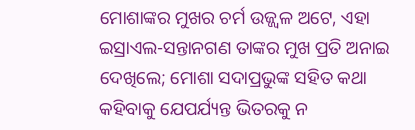ମୋଶାଙ୍କର ମୁଖର ଚର୍ମ ଉଜ୍ଜ୍ୱଳ ଅଟେ, ଏହା ଇସ୍ରାଏଲ-ସନ୍ତାନଗଣ ତାଙ୍କର ମୁଖ ପ୍ରତି ଅନାଇ ଦେଖିଲେ; ମୋଶା ସଦାପ୍ରଭୁଙ୍କ ସହିତ କଥା କହିବାକୁ ଯେପର୍ଯ୍ୟନ୍ତ ଭିତରକୁ ନ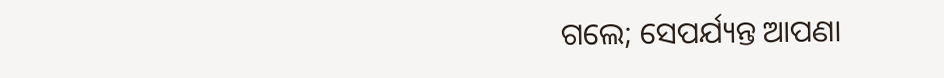ଗଲେ; ସେପର୍ଯ୍ୟନ୍ତ ଆପଣା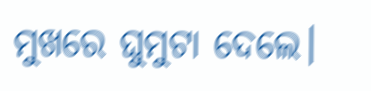ମୁଖରେ ଘୁମୁଟା ଦେଲେ।